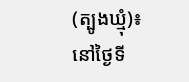(ត្បូងឃ្មុំ)៖ នៅថ្ងៃទី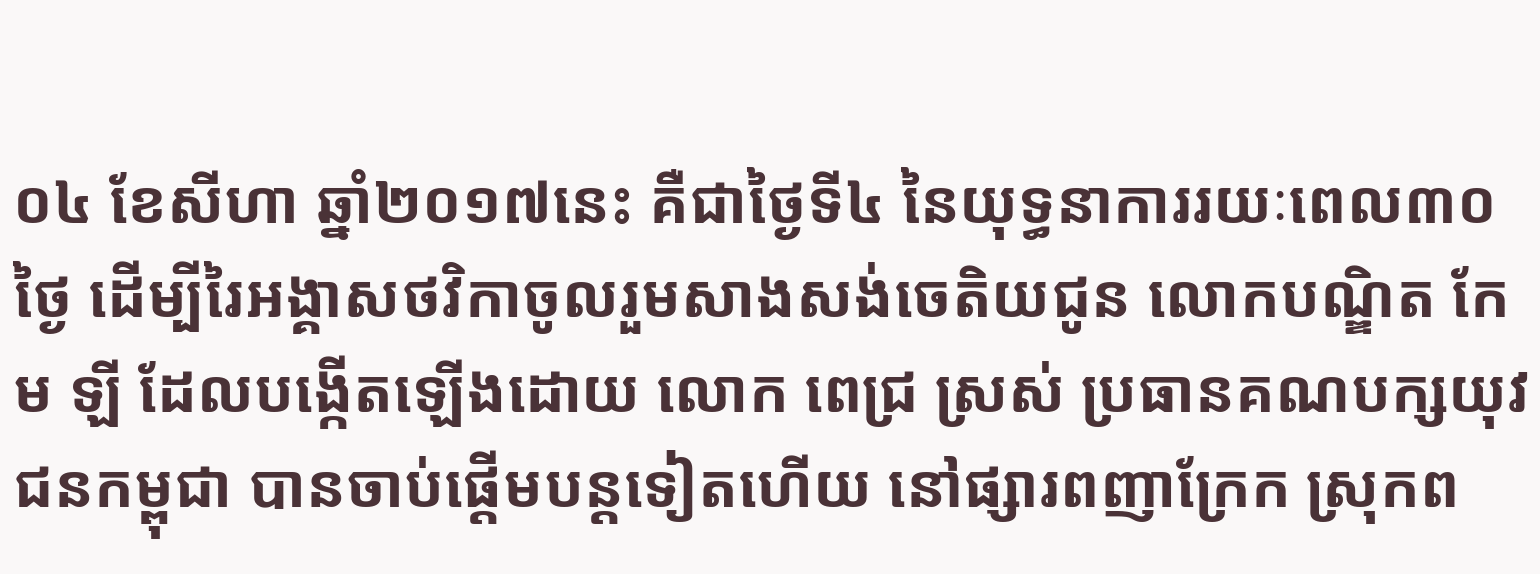០៤ ខែសីហា ឆ្នាំ២០១៧នេះ គឺជាថ្ងៃទី៤ នៃយុទ្ធនាការរយៈពេល៣០ថ្ងៃ ដើម្បីរៃអង្គាសថវិកាចូលរួមសាងសង់ចេតិយជូន លោកបណ្ឌិត កែម ឡី ដែលបង្កើតឡើងដោយ លោក ពេជ្រ ស្រស់ ប្រធានគណបក្សយុវជនកម្ពុជា បានចាប់ផ្តើមបន្តទៀតហើយ នៅផ្សារពញាក្រែក ស្រុកព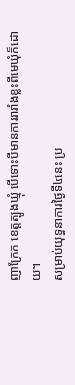ញាក្រែក ខេត្តត្បូងឃ្មុំ បើទោះបីមានការរារាំងខ្លះពីមេឃុំក៏ដោយ។
សម្រាប់យុទ្ធនាការថ្ងៃទី៤នេះ ប្រ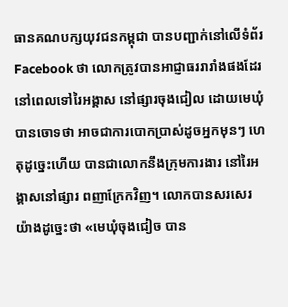ធានគណបក្សយុវជនកម្ពុជា បានបញ្ជាក់នៅលើទំព័រ Facebook ថា លោកត្រូវបានអាជ្ញាធររារាំងផងដែរ នៅពេលទៅរៃអង្គាស នៅផ្សារចុងជៀល ដោយមេឃុំបានចោទថា អាចជាការបោកប្រាស់ដូចអ្នកមុនៗ ហេតុដូច្នេះហើយ បានជាលោកនឹងក្រុមការងារ នៅរៃអង្គាសនៅផ្សារ ពញាក្រែកវិញ។ លោកបានសរសេរយ៉ាងដូច្នេះថា «មេឃុំចុងជៀច បាន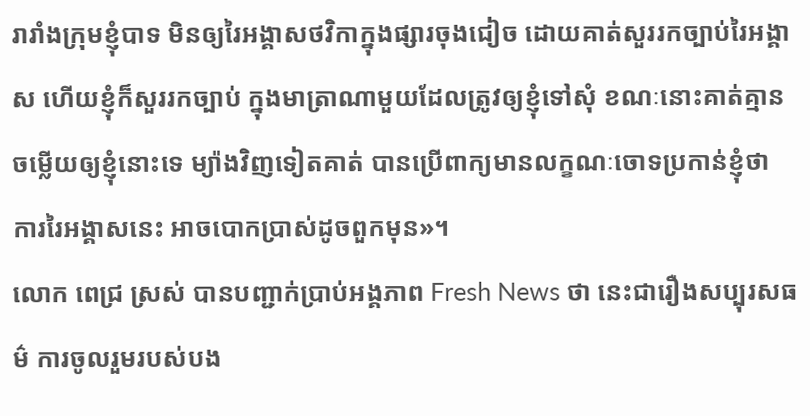រារាំងក្រុមខ្ញុំបាទ មិនឲ្យរៃអង្គាសថវិកាក្នុងផ្សារចុងជៀច ដោយគាត់សួររកច្បាប់រៃអង្គាស ហើយខ្ញុំក៏សួររកច្បាប់ ក្នុងមាត្រាណាមួយដែលត្រូវឲ្យខ្ញុំទៅសុំ ខណៈនោះគាត់គ្មានចម្លើយឲ្យខ្ញុំនោះទេ ម្យ៉ាងវិញទៀតគាត់ បានប្រើពាក្យមានលក្ខណៈចោទប្រកាន់ខ្ញុំថា ការរៃអង្គាសនេះ អាចបោកប្រាស់ដូចពួកមុន»។
លោក ពេជ្រ ស្រស់ បានបញ្ជាក់ប្រាប់អង្គភាព Fresh News ថា នេះជារឿងសប្បុរសធម៌ ការចូលរួមរបស់បង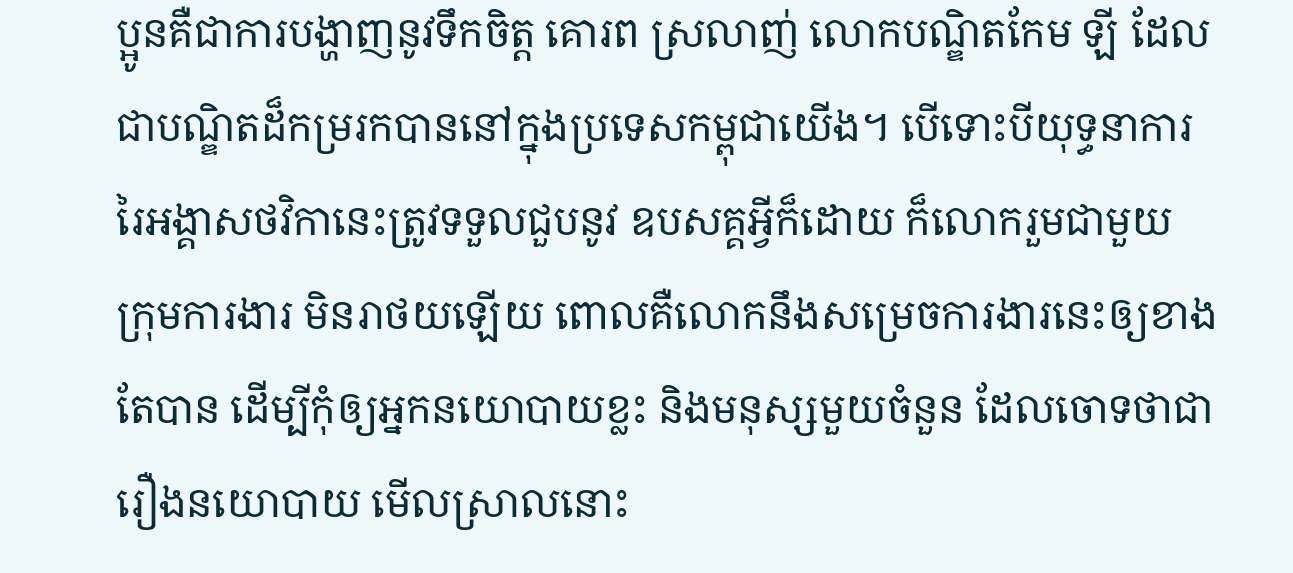ប្អូនគឺជាការបង្ហាញនូវទឹកចិត្ត គោរព ស្រលាញ់ លោកបណ្ឌិតកែម ឡី ដែលជាបណ្ឌិតដ៏កម្ររកបាននៅក្នុងប្រទេសកម្ពុជាយើង។ បើទោះបីយុទ្ធនាការ រៃអង្គាសថវិកានេះត្រូវទទួលជួបនូវ ឧបសគ្គអ្វីក៏ដោយ ក៏លោករួមជាមួយ ក្រុមការងារ មិនរាថយឡើយ ពោលគឺលោកនឹងសម្រេចការងារនេះឲ្យខាងតែបាន ដើម្បីកុំឲ្យអ្នកនយោបាយខ្លះ និងមនុស្សមួយចំនួន ដែលចោទថាជារឿងនយោបាយ មើលស្រាលនោះ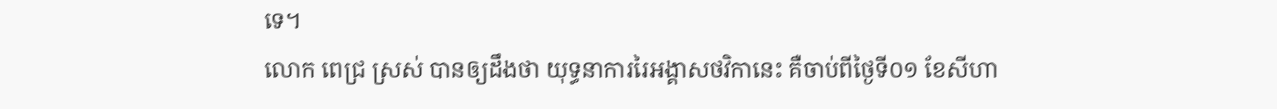ទេ។
លោក ពេជ្រ ស្រស់ បានឲ្យដឹងថា យុទ្ធនាការរៃអង្គាសថវិកានេះ គឺចាប់ពីថ្ងៃទី០១ ខែសីហា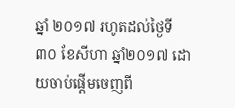ឆ្នាំ ២០១៧ រហូតដល់ថ្ងៃទី៣០ ខែសីហា ឆ្នាំ២០១៧ ដោយចាប់ផ្តើមចេញពី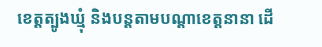ខេត្តត្បូងឃ្មុំ និងបន្តតាមបណ្តាខេត្តនានា ដើ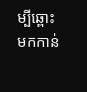ម្បីឆ្ពោះមកកាន់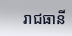រាជធានី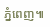ភ្នំពេញ៕